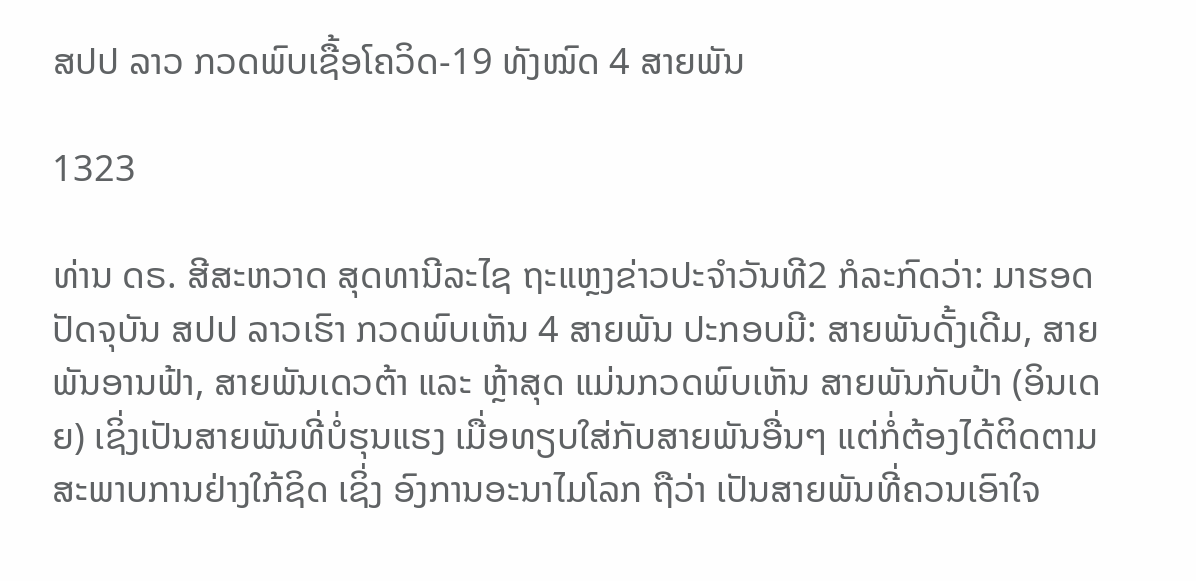ສປປ ລາວ ກວດພົບເຊື້ອໂຄວິດ-19 ທັງໝົດ 4 ສາຍພັນ

1323

ທ່ານ ດຣ. ສີສະຫວາດ ສຸດທານີລະໄຊ ຖະແຫຼງຂ່າວປະຈຳວັນທີ2 ກໍລະກົດວ່າ: ມາຮອດປັດຈຸບັນ ສປປ ລາວເຮົາ ກວດພົບເຫັນ 4 ສາຍພັນ ປະກອບມີ: ສາຍພັນດັ້ງເດີມ, ສາຍພັນອານຟ້າ, ສາຍພັນເດວຕ້າ ແລະ ຫຼ້າສຸດ ແມ່ນກວດພົບເຫັນ ສາຍພັນກັບປ້າ (ອິນເດຍ) ເຊິ່ງເປັນສາຍພັນທີ່ບໍ່ຮຸນແຮງ ເມື່ອທຽບໃສ່ກັບສາຍພັນອື່ນໆ ແຕ່ກໍ່ຕ້ອງໄດ້ຕິດຕາມສະພາບການຢ່າງໃກ້ຊິດ ເຊິ່ງ ອົງການອະນາໄມໂລກ ຖືວ່າ ເປັນສາຍພັນທີ່ຄວນເອົາໃຈ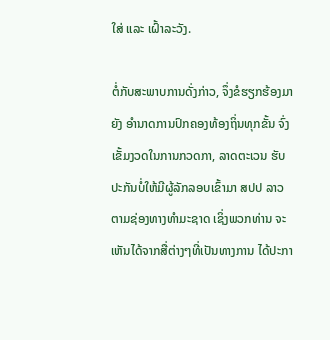ໃສ່ ແລະ ເຝົ້າລະວັງ.

ຕໍ່ກັບສະພາບການດັ່ງກ່າວ, ຈຶ່ງຂໍຮຽກຮ້ອງມາຍັງ ອຳນາດການປົກຄອງທ້ອງຖິ່ນທຸກຂັ້ນ ຈົ່ງເຂັ້ມງວດໃນການກວດກາ, ລາດຕະເວນ ຮັບປະກັນບໍ່ໃຫ້ມີຜູ້ລັກລອບເຂົ້າມາ ສປປ ລາວ ຕາມຊ່ອງທາງທຳມະຊາດ ເຊິ່ງພວກທ່ານ ຈະເຫັນໄດ້ຈາກສື່ຕ່າງໆທີ່ເປັນທາງການ ໄດ້ປະກາ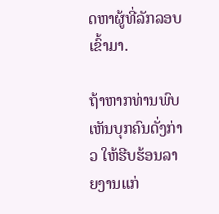ດຫາຜູ້ທີ່ລັກລອບເຂົ້າມາ.

ຖ້າຫາກທ່ານພົບເຫັນບຸກຄົນດັ່ງກ່າວ ໃຫ້ຮີບຮ້ອນລາຍງານແກ່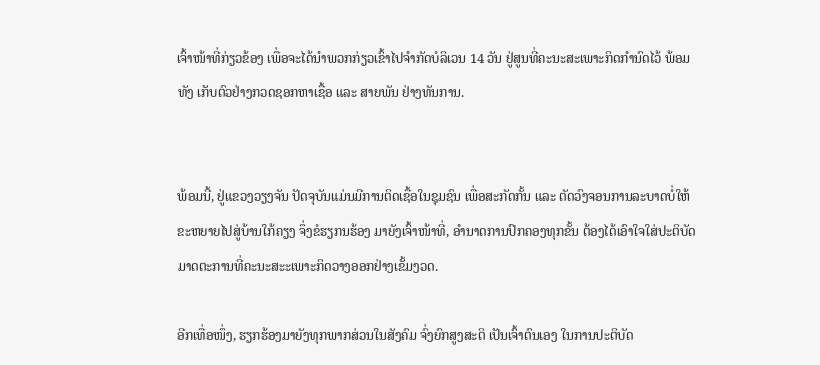ເຈົ້າໜ້າທີ່ກ່ຽວຂ້ອງ ເພື່ອຈະໄດ້ນຳພວກກ່ຽວເຂົ້າໄປຈຳກັດບໍລິເວນ 14 ວັນ ຢູ່ສູນທີ່ຄະນະສະເພາະກິດກຳນົດໄວ້ ພ້ອມທັງ ເກັບຕົວຢ່າງກວດຊອກຫາເຊື້ອ ແລະ ສາຍພັນ ຢ່າງທັນການ.


ພ້ອມນີ້, ຢູ່ແຂວງວຽງຈັນ ປັດຈຸບັນແມ່ນມີການຕິດເຊື້ອໃນຊຸມຊົນ ເພື່ອສະກັດກັ້ນ ແລະ ຕັດວົງຈອນການລະບາດບໍ່ໃຫ້ຂະຫຍາຍໄປສູ່ບ້ານໃກ້ຄຽງ ຈຶ່ງຂໍຮຽກນຮ້ອງ ມາຍັງເຈົ້າໜ້າທີ່, ອຳນາດການປົກຄອງທຸກຂັ້ນ ຕ້ອງໄດ້ເອົາໃຈໃສ່ປະຕິບັດມາດຕະການທີ່ຄະນະສະະເພາະກິດວາງອອກຢ່າງເຂັ້ມງວດ.

ອີກເທື່ອໜຶ່ງ, ຮຽກຮ້ອງມາຍັງທຸກພາກສ່ວນໃນສັງຄົມ ຈົ່ງຍົກສູງສະຕິ ເປັນເຈົ້າຕົນເອງ ໃນການປະຕິບັດ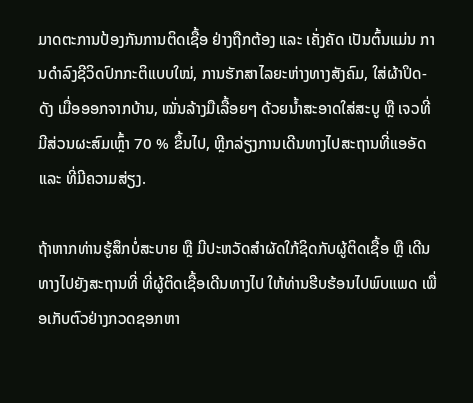ມາດຕະການປ້ອງກັນການຕິດເຊື້ອ ຢ່າງຖືກຕ້ອງ ແລະ ເຄັ່ງຄັດ ເປັນຕົ້ນແມ່ນ ການດຳລົງຊີວິດປົກກະຕິແບບໃໝ່, ການຮັກສາໄລຍະຫ່າງທາງສັງຄົມ, ໃສ່ຜ້າປິດ-ດັງ ເມື່ອອອກຈາກບ້ານ, ໝັ່ນລ້າງມືເລື້ອຍໆ ດ້ວຍນ້ຳສະອາດໃສ່ສະບູ ຫຼື ເຈວທີ່ມີສ່ວນຜະສົມເຫຼົ້າ 70 % ຂຶ້ນໄປ, ຫຼີກລ່ຽງການເດີນທາງໄປສະຖານທີ່ແອອັດ ແລະ ທີ່ມີຄວາມສ່ຽງ.

ຖ້າຫາກທ່ານຮູ້ສຶກບໍ່ສະບາຍ ຫຼື ມີປະຫວັດສຳຜັດໃກ້ຊິດກັບຜູ້ຕິດເຊື້ອ ຫຼື ເດີນທາງໄປຍັງສະຖານທີ່ ທີ່ຜູ້ຕິດເຊື້ອເດີນທາງໄປ ໃຫ້ທ່ານຮີບຮ້ອນໄປພົບແພດ ເພື່ອເກັບຕົວຢ່າງກວດຊອກຫາ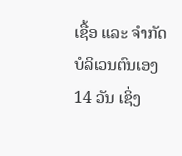ເຊື້ອ ແລະ ຈຳກັດບໍລິເວນຕົນເອງ 14 ວັນ ເຊິ່ງ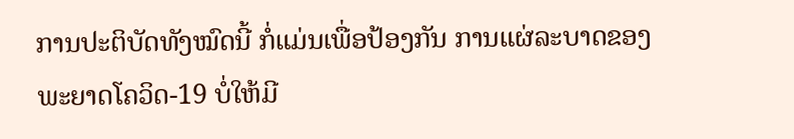ການປະຕິບັດທັງໝົດນີ້ ກໍ່ແມ່ນເພື່ອປ້ອງກັນ ການແຜ່ລະບາດຂອງພະຍາດໂຄວິດ-19 ບໍ່ໃຫ້ມີ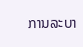ການລະບາ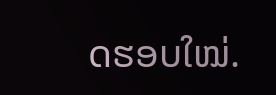ດຮອບໃໝ່.